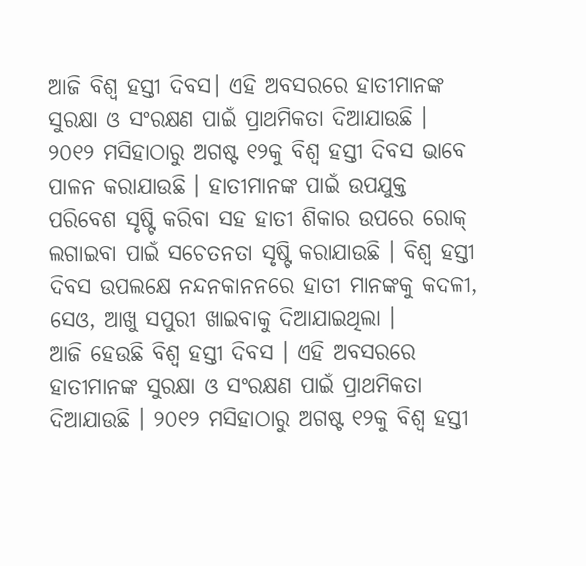ଆଜି ବିଶ୍ୱ ହସ୍ତୀ ଦିବସ। ଏହି ଅବସରରେ ହାତୀମାନଙ୍କ ସୁରକ୍ଷା ଓ ସଂରକ୍ଷଣ ପାଇଁ ପ୍ରାଥମିକତା ଦିଆଯାଉଛି । ୨୦୧୨ ମସିହାଠାରୁ ଅଗଷ୍ଟ ୧୨କୁ ବିଶ୍ୱ ହସ୍ତୀ ଦିବସ ଭାବେ ପାଳନ କରାଯାଉଛି । ହାତୀମାନଙ୍କ ପାଇଁ ଉପଯୁକ୍ତ ପରିବେଶ ସୃଷ୍ଟି କରିବା ସହ ହାତୀ ଶିକାର ଉପରେ ରୋକ୍ ଲଗାଇବା ପାଇଁ ସଚେତନତା ସୃଷ୍ଟି କରାଯାଉଛି । ବିଶ୍ୱ ହସ୍ତୀ ଦିବସ ଉପଲକ୍ଷେ ନନ୍ଦନକାନନରେ ହାତୀ ମାନଙ୍କକୁ କଦଳୀ, ସେଓ, ଆଖୁ ସପୁରୀ ଖାଇବାକୁ ଦିଆଯାଇଥିଲା ।
ଆଜି ହେଉଛି ବିଶ୍ୱ ହସ୍ତୀ ଦିବସ । ଏହି ଅବସରରେ ହାତୀମାନଙ୍କ ସୁରକ୍ଷା ଓ ସଂରକ୍ଷଣ ପାଇଁ ପ୍ରାଥମିକତା ଦିଆଯାଉଛି । ୨୦୧୨ ମସିହାଠାରୁ ଅଗଷ୍ଟ ୧୨କୁ ବିଶ୍ୱ ହସ୍ତୀ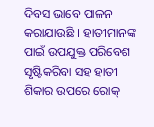ଦିବସ ଭାବେ ପାଳନ କରାଯାଉଛି । ହାତୀମାନଙ୍କ ପାଇଁ ଉପଯୁକ୍ତ ପରିବେଶ ସୃଷ୍ଟିକରିବା ସହ ହାତୀ ଶିକାର ଉପରେ ରୋକ୍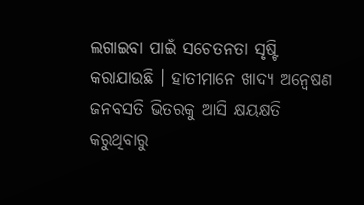ଲଗାଇବା ପାଇଁ ସଚେତନତା ସୃଷ୍ଟି କରାଯାଉଛି । ହାତୀମାନେ ଖାଦ୍ୟ ଅନ୍ୱେଷଣ ଜନବସତି ଭିତରକୁ ଆସି କ୍ଷୟକ୍ଷତି କରୁଥିବାରୁ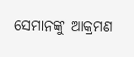ସେମାନଙ୍କୁ ଆକ୍ରମଣ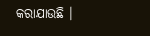କରାଯାଉଛି ।